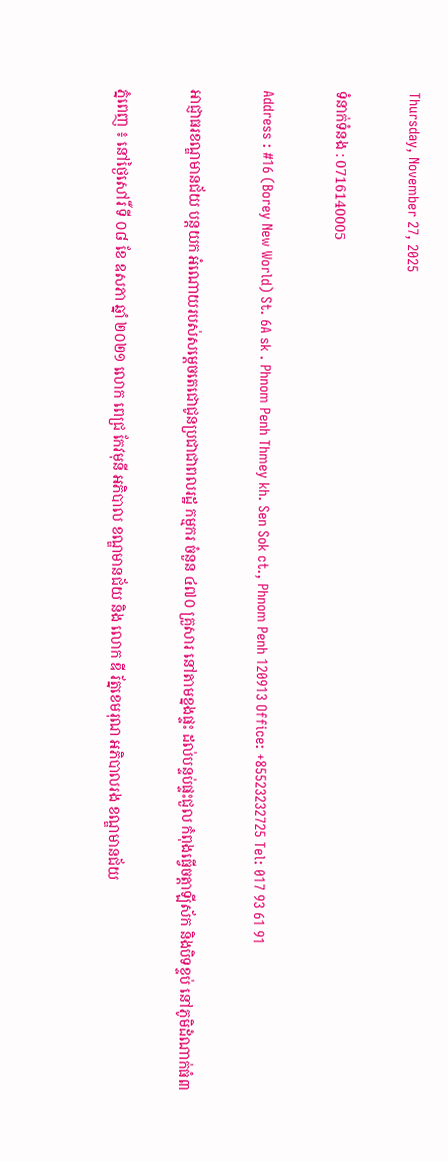Thursday, November 27, 2025

ទំនាក់ទំនង : 0716140005

Address : #16 (Borey New World) St. 6A sk . Phnom Penh Thmey kh. Sen Sok ct., Phnom Penh 120913 Office: +85523232725 Tel: 017 93 61 91

អាជ្ញាធរខណ្ឌមានជ័យ បន្តយក អំណោយរបស់សម្ដេចតេជោជូនប្រជាជាពលរដ្ឋ កម្មករ ចំនួន ៤៧០ គ្រួសារ នៅតាមខ្នងផ្ទះ ដល់បន្ទប់ផ្ទះជួល កំពុងធ្វើចត្តាឡីស័ក និងបិទខ្ទប់ នៅភូមិដំណាក់ធំ៣

ភ្នំពេញ ៖ នៅថ្ងៃសៅរិ៍ ទី ០៨ ខែ ឧសភា ឆ្នាំ ២០២១ លោក ពេជ្រ កែវមុនី អភិបាល ខណ្ឌមានជ័យ និង លោក ឌី រ័ត្នខេមរុណ អភិបាលរង ខណ្ឌមានជ័យ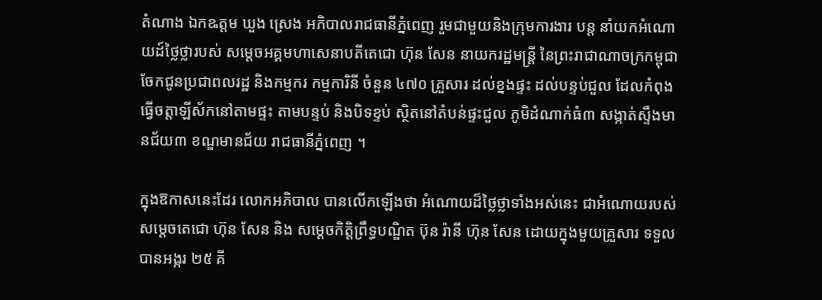តំណាង ឯកឩត្តម ឃួង ស្រេង អភិបាលរាជធានីភ្នំពេញ រួមជាមួយនិងក្រុមការងារ បន្ត នាំយកអំណោយដ៍ថ្លៃថ្លារបស់ សម្តេចអគ្គមហាសេនាបតីតេជោ ហ៊ុន សែន នាយករដ្ឋមន្ត្រី នៃព្រះរាជាណាចក្រកម្ពុជា ចែកជូនប្រជាពលរដ្ឋ និងកម្មករ កម្មការិនី ចំនួន ៤៧០ គ្រួសារ ដល់ខ្នងផ្ទះ ដល់បន្ទប់ជួល ដែលកំពុងធ្វើចត្តាឡីស័កនៅតាមផ្ទះ តាមបន្ទប់ និងបិទខ្ទប់ ស្ថិតនៅតំបន់ផ្ទះជួល ភូមិដំណាក់ធំ៣ សង្កាត់ស្ទឹងមានជ័យ៣ ខណ្ឌមានជ័យ រាជធានីភ្នំពេញ ។

ក្នុងឱកាសនេះដែរ លោកអភិបាល បានលើកឡើងថា អំណោយដ៏ថ្លៃថ្លាទាំងអស់នេះ ជាអំណោយរបស់សម្តេចតេជោ ហ៊ុន សែន និង សម្តេចកិត្តិព្រឹទ្ធបណ្ឌិត ប៊ុន រ៉ានី ហ៊ុន សែន ដោយក្នុងមួយគ្រួសារ ទទួលបានអង្ករ ២៥ គី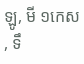ឡូ, មី ១កេស , ទឹ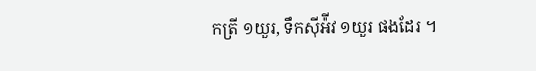កត្រី ១យួរ, ទឹកស៊ីអ៉ីវ ១យួរ ផងដែរ ។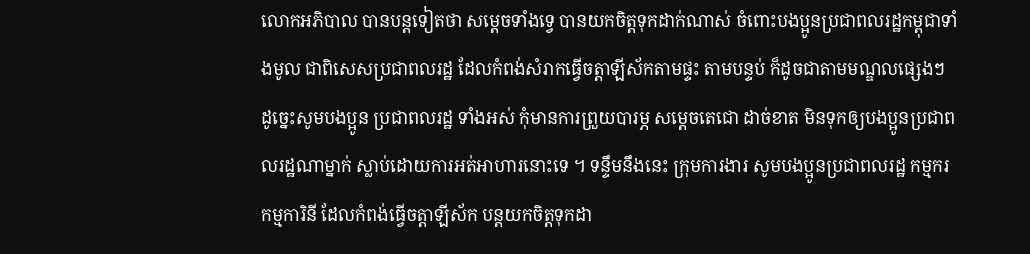លោកអភិបាល បានបន្តទៀតថា សម្ដេចទាំងទ្វេ បានយកចិត្តទុកដាក់ណាស់ ចំពោះបងប្អូនប្រជាពលរដ្ឋកម្ពុជាទាំងមូល ជាពិសេសប្រជាពលរដ្ឋ ដែលកំពង់សំរាកធ្វើចត្តាឡីស័កតាមផ្ទះ តាមបន្ទប់ ក៏ដូចជាតាមមណ្ឌលផ្សេងៗ ដូច្នេះសូមបងប្អូន ប្រជាពលរដ្ឋ ទាំងអស់ កុំមានការព្រួយបារម្ភ សម្តេចតេជោ ដាច់ខាត មិនទុកឲ្យបងប្អូនប្រជាពលរដ្ឋណាម្នាក់ ស្លាប់ដោយការអត់អាហារនោះទេ ។ ទន្ទឹមនឹងនេះ ក្រុមការងារ សូមបងប្អូនប្រជាពលរដ្ឋ កម្មករ កម្មការិនី ដែលកំពង់ធ្វើចត្តាឡីស័ក បន្តយកចិត្តទុកដា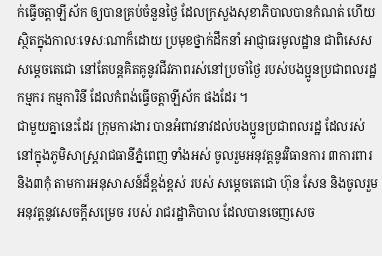ក់ធ្វើចត្តាឡីស័ក ឲ្យបានគ្រប់ចំនួនថ្ងៃ ដែលក្រសួងសុខាភិបាលបានកំណត់ ហើយស្ថិតក្នុងកាលៈទេសៈណាក៏ដោយ ប្រមុខថ្នាក់ដឹកនាំ អាជ្ញាធរមូលដ្ឋាន ជាពិសេសសម្តេចតេជោ នៅតែបន្តគិតគូនូវជីវភាពរស់នៅប្រចាំថ្ងៃ របស់បងប្អូនប្រជាពលរដ្ឋ កម្មករ កម្មការិនី ដែលកំពង់ធ្វើចត្តាឡីស័ក ផងដែរ ។
ជាមួយគ្នានេះដែរ ក្រុមការងារ បានអំពាវនាវដល់បងប្អូនប្រជាពលរដ្ឋ ដែលរស់នៅក្នុងភូមិសាស្ត្ររាជធានីភ្នំពេញ ទាំងអស់ ចូលរួមអនុវត្តនូវវិធានការ ៣ការពារ និង៣កុំ តាមការអនុសាសន៍ដ៏ខ្ពង់ខ្ពស់ របស់ សម្តេចតេជោ ហ៊ុន សែន និងចូលរួម អនុវត្តនូវសេចក្ដីសម្រេច របស់ រាជរដ្ឋាភិបាល ដែលបានចេញសេច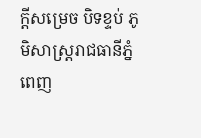ក្ដីសម្រេច បិទខ្ទប់ ភូមិសាស្ត្ររាជធានីភ្នំពេញ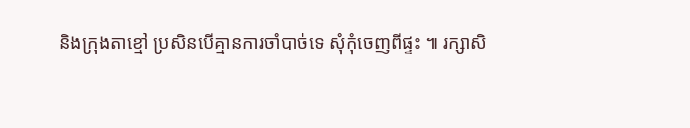និងក្រុងតាខ្មៅ ប្រសិនបើគ្មានការចាំបាច់ទេ សុំកុំចេញពីផ្ទះ ៕ រក្សាសិ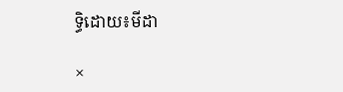ទ្ធិដោយ៖មីដា

×